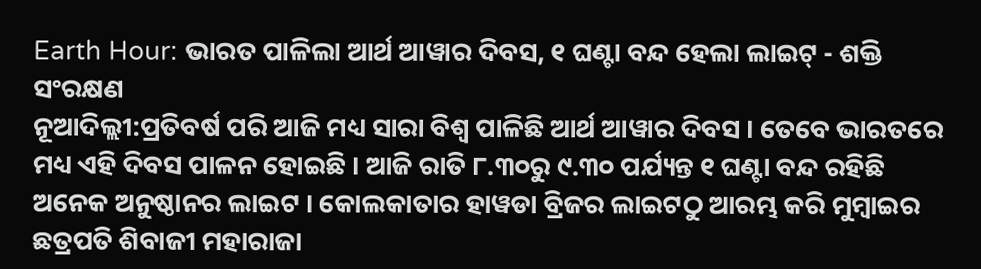Earth Hour: ଭାରତ ପାଳିଲା ଆର୍ଥ ଆୱାର ଦିବସ, ୧ ଘଣ୍ଟା ବନ୍ଦ ହେଲା ଲାଇଟ୍ - ଶକ୍ତି ସଂରକ୍ଷଣ
ନୂଆଦିଲ୍ଲୀ:ପ୍ରତିବର୍ଷ ପରି ଆଜି ମଧ୍ୟ ସାରା ବିଶ୍ବ ପାଳିଛି ଆର୍ଥ ଆୱାର ଦିବସ । ତେବେ ଭାରତରେ ମଧ୍ୟ ଏହି ଦିବସ ପାଳନ ହୋଇଛି । ଆଜି ରାତି ୮.୩୦ରୁ ୯.୩୦ ପର୍ଯ୍ୟନ୍ତ ୧ ଘଣ୍ଟା ବନ୍ଦ ରହିଛି ଅନେକ ଅନୁଷ୍ଠାନର ଲାଇଟ । କୋଲକାତାର ହାୱଡା ବ୍ରିଜର ଲାଇଟଠୁ ଆରମ୍ଭ କରି ମୁମ୍ବାଇର ଛତ୍ରପତି ଶିବାଜୀ ମହାରାଜା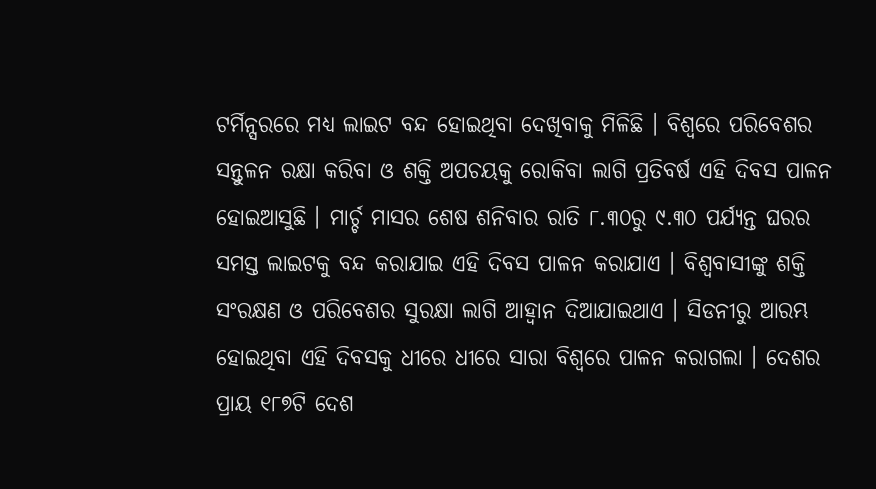ଟର୍ମିନ୍ସରରେ ମଧ୍ୟ ଲାଇଟ ବନ୍ଦ ହୋଇଥିବା ଦେଖିବାକୁ ମିଳିଛି । ବିଶ୍ବରେ ପରିବେଶର ସନ୍ତୁଳନ ରକ୍ଷା କରିବା ଓ ଶକ୍ତି ଅପଚୟକୁ ରୋକିବା ଲାଗି ପ୍ରତିବର୍ଷ ଏହି ଦିବସ ପାଳନ ହୋଇଆସୁଛି । ମାର୍ଚ୍ଚ ମାସର ଶେଷ ଶନିବାର ରାତି ୮.୩୦ରୁ ୯.୩୦ ପର୍ଯ୍ୟନ୍ତ ଘରର ସମସ୍ତ ଲାଇଟକୁ ବନ୍ଦ କରାଯାଇ ଏହି ଦିବସ ପାଳନ କରାଯାଏ । ବିଶ୍ବବାସୀଙ୍କୁ ଶକ୍ତି ସଂରକ୍ଷଣ ଓ ପରିବେଶର ସୁରକ୍ଷା ଲାଗି ଆହ୍ବାନ ଦିଆଯାଇଥାଏ । ସିଡନୀରୁ ଆରମ୍ଭ ହୋଇଥିବା ଏହି ଦିବସକୁ ଧୀରେ ଧୀରେ ସାରା ବିଶ୍ବରେ ପାଳନ କରାଗଲା । ଦେଶର ପ୍ରାୟ ୧୮୭ଟି ଦେଶ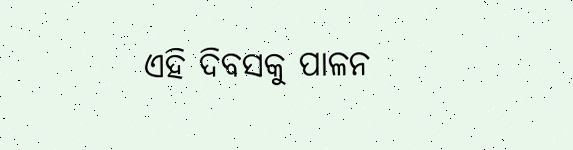ଏହି ଦିବସକୁ ପାଳନ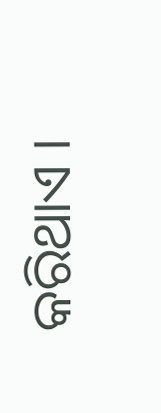କରିଥାଏ ।